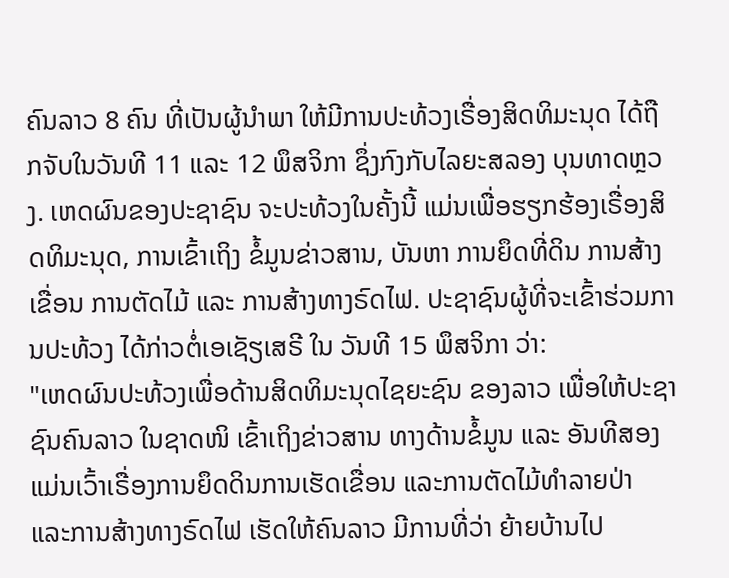ຄົນລາວ 8 ຄົນ ທີ່ເປັນຜູ້ນຳພາ ໃຫ້ມີການປະທ້ວງເຣື່ອງສິດທິມະນຸດ ໄດ້ຖືກຈັບໃນວັນທີ 11 ແລະ 12 ພຶສຈິກາ ຊຶ່ງກົງກັບໄລຍະສລອງ ບຸນທາດຫຼວງ. ເຫດຜົນຂອງປະຊາຊົນ ຈະປະທ້ວງໃນຄັ້ງນີ້ ແມ່ນເພື່ອຮຽກຮ້ອງເຣື່ອງສິດທິມະນຸດ, ການເຂົ້າເຖິງ ຂໍ້ມູນຂ່າວສານ, ບັນຫາ ການຍຶດທີ່ດິນ ການສ້າງເຂື່ອນ ການຕັດໄມ້ ແລະ ການສ້າງທາງຣົດໄຟ. ປະຊາຊົນຜູ້ທີ່ຈະເຂົ້າຮ່ວມການປະທ້ວງ ໄດ້ກ່າວຕໍ່ເອເຊັຽເສຣີ ໃນ ວັນທີ 15 ພຶສຈິກາ ວ່າ:
"ເຫດຜົນປະທ້ວງເພື່ອດ້ານສິດທິມະນຸດໄຊຍະຊົນ ຂອງລາວ ເພື່ອໃຫ້ປະຊາຊົນຄົນລາວ ໃນຊາດໜິ ເຂົ້າເຖິງຂ່າວສານ ທາງດ້ານຂໍ້ມູນ ແລະ ອັນທີສອງ ແມ່ນເວົ້າເຣື່ອງການຍຶດດິນການເຮັດເຂື່ອນ ແລະການຕັດໄມ້ທຳລາຍປ່າ ແລະການສ້າງທາງຣົດໄຟ ເຮັດໃຫ້ຄົນລາວ ມີການທີ່ວ່າ ຍ້າຍບ້ານໄປ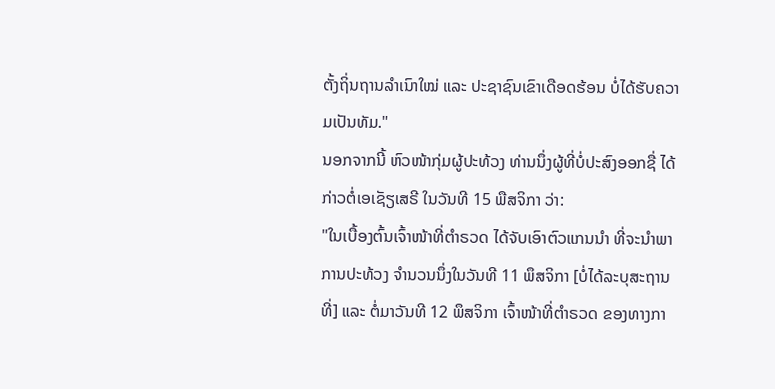ຕັ້ງຖິ່ນຖານລຳເນົາໃໝ່ ແລະ ປະຊາຊົນເຂົາເດືອດຮ້ອນ ບໍ່ໄດ້ຮັບຄວາມເປັນທັມ."
ນອກຈາກນີ້ ຫົວໜ້າກຸ່ມຜູ້ປະທ້ວງ ທ່ານນຶ່ງຜູ້ທີ່ບໍ່ປະສົງອອກຊື່ ໄດ້ກ່າວຕໍ່ເອເຊັຽເສຣີ ໃນວັນທີ 15 ພືສຈິກາ ວ່າ:
"ໃນເບື້ອງຕົ້ນເຈົ້າໜ້າທີ່ຕຳຣວດ ໄດ້ຈັບເອົາຕົວແກນນຳ ທີ່ຈະນຳພາການປະທ້ວງ ຈຳນວນນຶ່ງໃນວັນທີ 11 ພຶສຈິກາ [ບໍ່ໄດ້ລະບຸສະຖານທີ່] ແລະ ຕໍ່ມາວັນທີ 12 ພຶສຈິກາ ເຈົ້າໜ້າທີ່ຕຳຣວດ ຂອງທາງກາ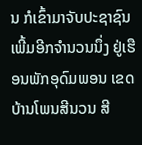ນ ກໍເຂົ້າມາຈັບປະຊາຊົນ ເພີ້ມອີກຈຳນວນນຶ່ງ ຢູ່ເຮືອນພັກອຸດົມພອນ ເຂດບ້ານໂພນສີນວນ ສີ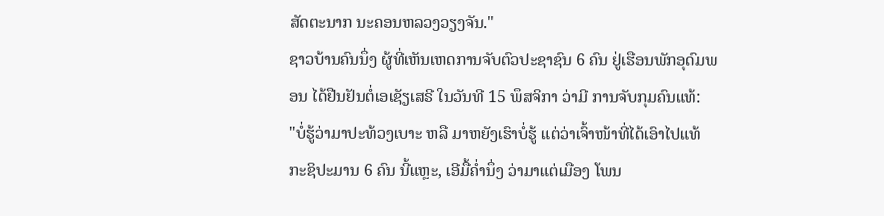ສັດຕະນາກ ນະຄອນຫລວງວຽງຈັນ."
ຊາວບ້ານຄົນນຶ່ງ ຜູ້ທີ່ເຫັນເຫດການຈັບຕົວປະຊາຊົນ 6 ຄົນ ຢູ່ເຮືອນພັກອຸດົມພອນ ໄດ້ຢືນຢັນຕໍ່ເອເຊັຽເສຣີ ໃນວັນທີ 15 ພຶສຈິກາ ວ່າມີ ການຈັບກຸມຄົນແທ້:
"ບໍ່ຮູ້ວ່າມາປະທ້ວງເບາະ ຫລື ມາຫຍັງເຮົາບໍ່ຮູ້ ແຕ່ວ່າເຈົ້າໜ້າທີ່ໄດ້ເອົາໄປແທ້ ກະຊິປະມານ 6 ຄົນ ນີ້ແຫຼະ, ເອີມື້ຄ່ຳນຶ່ງ ວ່າມາແຕ່ເມືອງ ໂພນ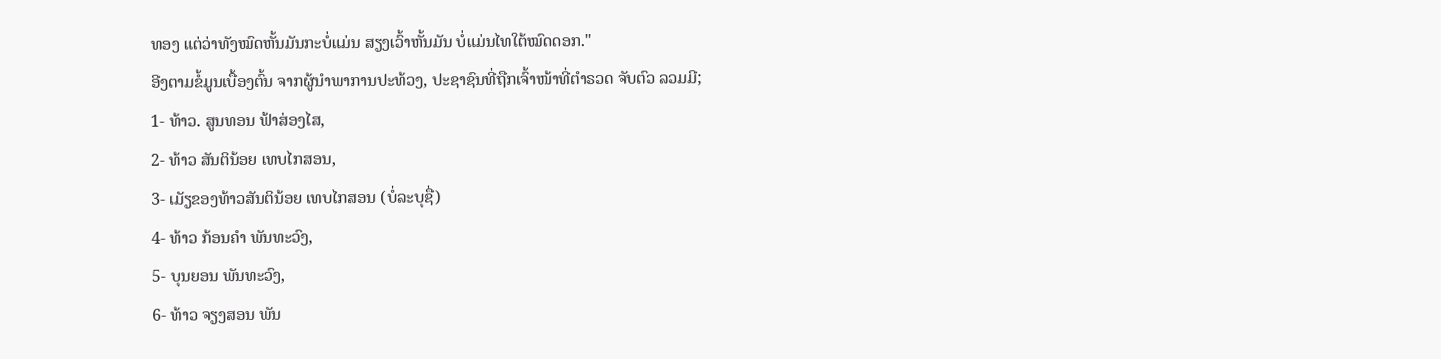ທອງ ແຕ່ວ່າທັງໝົດຫັ້ນມັນກະບໍ່ແມ່ນ ສຽງເວົ້າຫັ້ນມັນ ບໍ່ແມ່ນໄທໃຕ້ໝົດດອກ."
ອີງຕາມຂໍ້ມູນເບື້ອງຕົ້ນ ຈາກຜູ້ນຳພາການປະທ້ວງ, ປະຊາຊົນທີ່ຖືກເຈົ້າໜ້າທີ່ຕຳຣວດ ຈັບຕົວ ລວມມີ;
1- ທ້າວ. ສູນທອນ ຟ້າສ່ອງໄສ,
2- ທ້າວ ສັນຕິນ້ອຍ ເທບໄກສອນ,
3- ເມັຽຂອງທ້າວສັນຕິນ້ອຍ ເທບໄກສອນ (ບໍ່ລະບຸຊື່)
4- ທ້າວ ກ້ອນຄຳ ພັນທະວົງ,
5- ບຸນຍອນ ພັນທະວົງ,
6- ທ້າວ ຈຽງສອນ ພັນ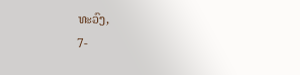ທະວົງ,
7-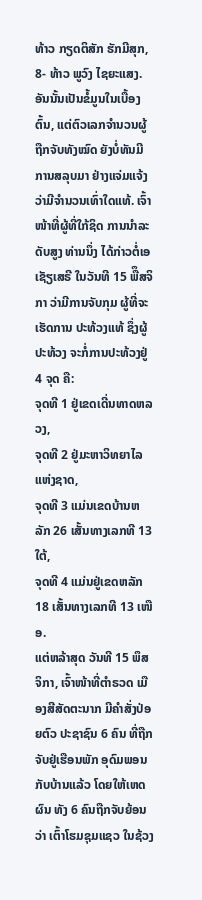ທ້າວ ກຽດຕິສັກ ຮັກມີສຸກ,
8- ທ້າວ ພູວົງ ໄຊຍະແສງ.
ອັນນັ້ນເປັນຂໍ້ມູນໃນເບື້ອງຕົ້ນ, ແຕ່ຕົວເລກຈຳນວນຜູ້ຖືກຈັບທັງໝົດ ຍັງບໍ່ທັນມີການສລຸບມາ ຢ່າງແຈ່ມແຈ້ງ ວ່າມີຈຳນວນເທົ່າໃດແທ້. ເຈົ້າໜ້າທີ່ຜູ້ທີ່ໃກ້ຊິດ ການນຳລະດັບສູງ ທ່ານນຶ່ງ ໄດ້ກ່າວຕໍ່ເອເຊັຽເສຣີ ໃນວັນທີ 15 ພືຶສຈິກາ ວ່າມີການຈັບກຸມ ຜູ້ທີ່ຈະເຮັດການ ປະທ້ວງແທ້ ຊຶ່ງຜູ້ປະທ້ວງ ຈະກໍ່ການປະທ້ວງຢູ່ 4 ຈຸດ ຄື:
ຈຸດທີ 1 ຢູ່ເຂດເດີ່ນທາດຫລວງ,
ຈຸດທີ 2 ຢູ່ມະຫາວິທຍາໄລແຫ່ງຊາດ,
ຈຸດທີ 3 ແມ່ນເຂດບ້ານຫລັກ 26 ເສັ້ນທາງເລກທີ 13 ໃຕ້,
ຈຸດທີ 4 ແມ່ນຢູ່ເຂດຫລັກ 18 ເສັ້ນທາງເລກທີ 13 ເໜືອ.
ແຕ່ຫລ້າສຸດ ວັນທີ 15 ພຶສຈິກາ, ເຈົ້າໜ້າທີ່ຕຳຣວດ ເມືອງສີສັດຕະນາກ ມີຄຳສັ່ງປ່ອຍຕົວ ປະຊາຊົນ 6 ຄົນ ທີ່ຖືກຈັບຢູ່ເຮືອນພັກ ອຸດົມພອນ ກັບບ້ານແລ້ວ ໂດຍໃຫ້ເຫດຜົນ ທັງ 6 ຄົນຖືກຈັບຍ້ອນວ່າ ເຕົ້າໂຮມຊຸມແຊວ ໃນຊ້ວງ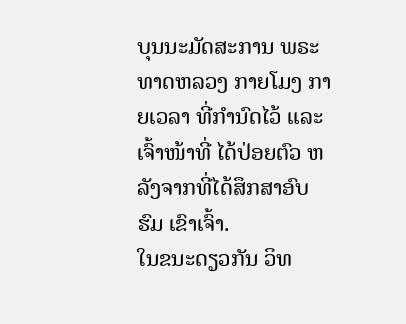ບຸນນະມັດສະການ ພຣະທາດຫລວງ ກາຍໂມງ ກາຍເວລາ ທີ່ກຳນົດໄວ້ ແລະ ເຈົ້າໜ້າທີ່ ໄດ້ປ່ອຍຕົວ ຫລັງຈາກທີ່ໄດ້ສຶກສາອົບຮົມ ເຂົາເຈົ້າ.
ໃນຂນະດຽວກັນ ວິທ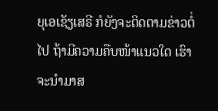ຍຸເອເຊັຽເສຣີ ກໍຍັງຈະຕິດຕາມຂ່າວຕໍ່ໄປ ຖ້າມີຄວາມຄືບໜ້າແນວໃດ ເຮົາຈະນຳມາສ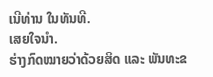ເນີທ່ານ ໃນທັນທີ.
ເສຍໃຈນຳ.
ຮ່າງກົດໝາຍວ່າດ້ວຍສິດ ແລະ ພັນທະຂ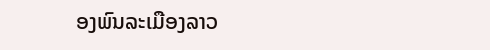ອງພົນລະເມືອງລາວ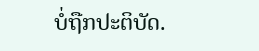ບໍ່ຖືກປະຕິບັດ.